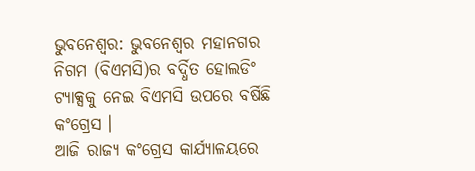ଭୁବନେଶ୍ବର: ଭୁବନେଶ୍ବର ମହାନଗର ନିଗମ (ବିଏମସି)ର ବର୍ଦ୍ଧିତ ହୋଲଡିଂ ଟ୍ୟାକ୍ସକୁ ନେଇ ବିଏମସି ଉପରେ ବର୍ଷିଛି କଂଗ୍ରେସ ।
ଆଜି ରାଜ୍ୟ କଂଗ୍ରେସ କାର୍ଯ୍ୟାଳୟରେ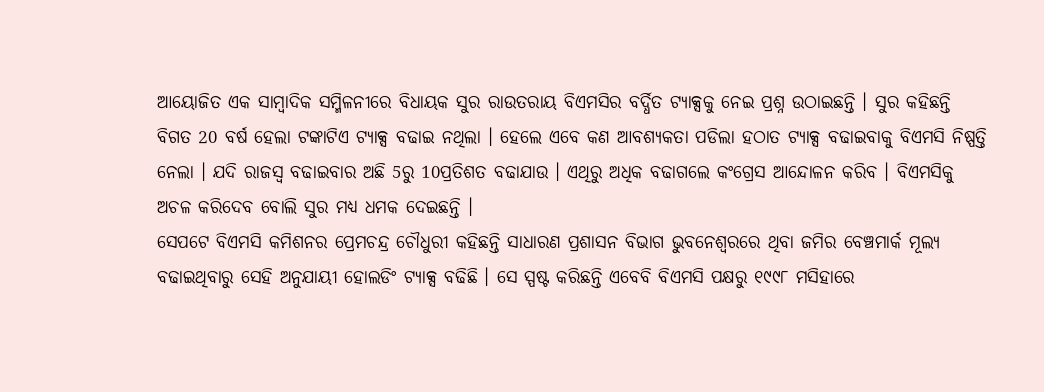ଆୟୋଜିତ ଏକ ସାମ୍ବାଦିକ ସମ୍ମିଳନୀରେ ବିଧାୟକ ସୁର ରାଉତରାୟ ବିଏମସିର ବର୍ଦ୍ଧିତ ଟ୍ୟାକ୍ସକୁ ନେଇ ପ୍ରଶ୍ନ ଉଠାଇଛନ୍ତି । ସୁର କହିଛନ୍ତି ବିଗତ 20 ବର୍ଷ ହେଲା ଟଙ୍କାଟିଏ ଟ୍ୟାକ୍ସ ବଢାଇ ନଥିଲା । ହେଲେ ଏବେ କଣ ଆବଶ୍ୟକତା ପଡିଲା ହଠାତ ଟ୍ୟାକ୍ସ ବଢାଇବାକୁ ବିଏମସି ନିଷ୍ପତ୍ତି ନେଲା । ଯଦି ରାଜସ୍ବ ବଢାଇବାର ଅଛି 5ରୁ 10ପ୍ରତିଶତ ବଢାଯାଉ । ଏଥିରୁ ଅଧିକ ବଢାଗଲେ କଂଗ୍ରେସ ଆନ୍ଦୋଳନ କରିବ । ବିଏମସିକୁ ଅଚଳ କରିଦେବ ବୋଲି ସୁର ମଧ୍ୟ ଧମକ ଦେଇଛନ୍ତି ।
ସେପଟେ ବିଏମସି କମିଶନର ପ୍ରେମଚନ୍ଦ୍ର ଚୌଧୁରୀ କହିଛନ୍ତି ସାଧାରଣ ପ୍ରଶାସନ ବିଭାଗ ଭୁବନେଶ୍ବରରେ ଥିବା ଜମିର ବେଞ୍ଚମାର୍କ ମୂଲ୍ୟ ବଢାଇଥିବାରୁ ସେହି ଅନୁଯାୟୀ ହୋଲଡିଂ ଟ୍ୟାକ୍ସ ବଢିଛି । ସେ ସ୍ପଷ୍ଟ କରିଛନ୍ତି ଏବେବି ବିଏମସି ପକ୍ଷରୁ ୧୯୯୮ ମସିହାରେ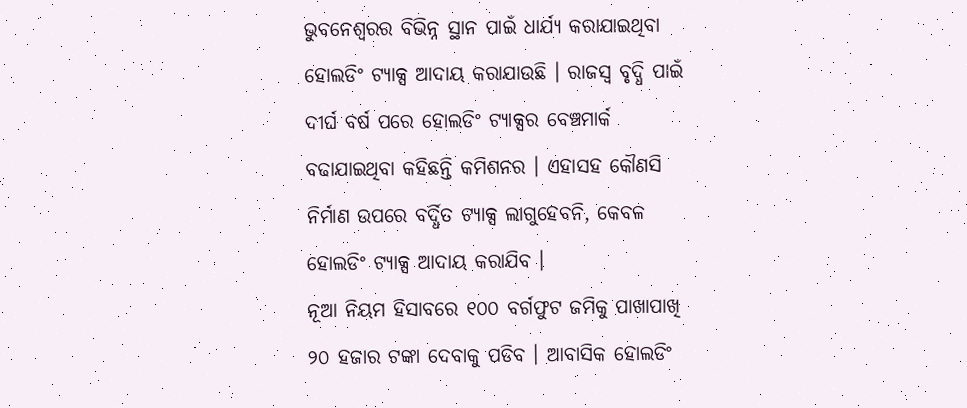ଭୁବନେଶ୍ବରର ବିଭିନ୍ନ ସ୍ଥାନ ପାଇଁ ଧାର୍ଯ୍ୟ କରାଯାଇଥିବା ହୋଲଡିଂ ଟ୍ୟାକ୍ସ ଆଦାୟ କରାଯାଉଛି । ରାଜସ୍ବ ବୃଦ୍ଧି ପାଇଁ ଦୀର୍ଘ ବର୍ଷ ପରେ ହୋଲଡିଂ ଟ୍ୟାକ୍ସର ବେଞ୍ଚମାର୍କ ବଢାଯାଇଥିବା କହିଛନ୍ତି କମିଶନର । ଏହାସହ କୌଣସି ନିର୍ମାଣ ଉପରେ ବର୍ଦ୍ଧିତ ଟ୍ୟାକ୍ସ ଲାଗୁହେବନି, କେବଳ ହୋଲଡିଂ ଟ୍ୟାକ୍ସ ଆଦାୟ କରାଯିବ ।
ନୂଆ ନିୟମ ହିସାବରେ ୧୦୦ ବର୍ଗଫୁଟ ଜମିକୁ ପାଖାପାଖି ୨୦ ହଜାର ଟଙ୍କା ଦେବାକୁ ପଡିବ । ଆବାସିକ ହୋଲଡିଂ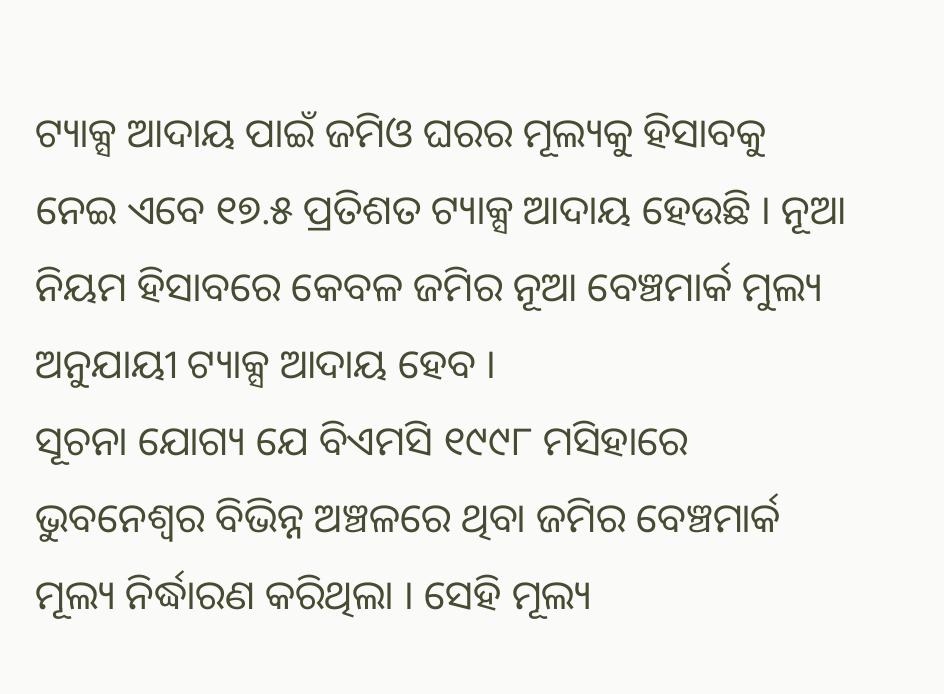ଟ୍ୟାକ୍ସ ଆଦାୟ ପାଇଁ ଜମିଓ ଘରର ମୂଲ୍ୟକୁ ହିସାବକୁ ନେଇ ଏବେ ୧୭.୫ ପ୍ରତିଶତ ଟ୍ୟାକ୍ସ ଆଦାୟ ହେଉଛି । ନୂଆ ନିୟମ ହିସାବରେ କେବଳ ଜମିର ନୂଆ ବେଞ୍ଚମାର୍କ ମୁଲ୍ୟ ଅନୁଯାୟୀ ଟ୍ୟାକ୍ସ ଆଦାୟ ହେବ ।
ସୂଚନା ଯୋଗ୍ୟ ଯେ ବିଏମସି ୧୯୯୮ ମସିହାରେ ଭୁବନେଶ୍ବର ବିଭିନ୍ନ ଅଞ୍ଚଳରେ ଥିବା ଜମିର ବେଞ୍ଚମାର୍କ ମୂଲ୍ୟ ନିର୍ଦ୍ଧାରଣ କରିଥିଲା । ସେହି ମୂଲ୍ୟ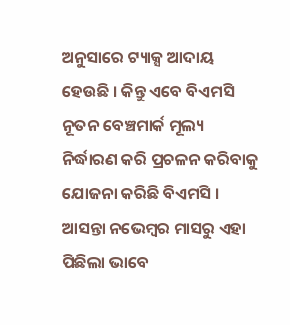ଅନୁସାରେ ଟ୍ୟାକ୍ସ ଆଦାୟ ହେଉଛି । କିନ୍ତୁ ଏବେ ବିଏମସି ନୂତନ ବେଞ୍ଚମାର୍କ ମୂଲ୍ୟ ନିର୍ଦ୍ଧାରଣ କରି ପ୍ରଚଳନ କରିବାକୁ ଯୋଜନା କରିଛି ବିଏମସି । ଆସନ୍ତା ନଭେମ୍ବର ମାସରୁ ଏହା ପିଛିଲା ଭାବେ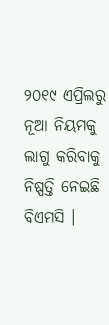୨୦୧୯ ଏପ୍ରିଲରୁ ନୂଆ ନିୟମକୁ ଲାଗୁ କରିବାକୁ ନିଷ୍ପତ୍ତି ନେଇଛି ବିଏମସି ।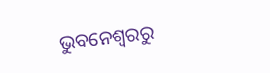ଭୁବନେଶ୍ବରରୁ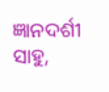ଜ୍ଞାନଦର୍ଶୀ ସାହୁ,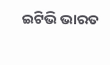ଇଟିଭି ଭାରତ